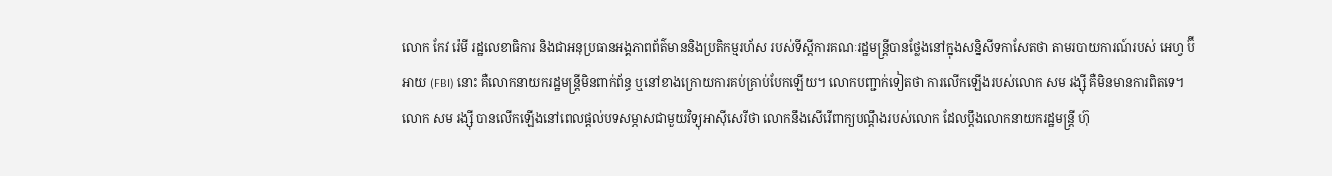លោក កែវ រ៉េមី រដ្ឋលេខាធិការ និងជាអនុប្រធានអង្គភាពព័ត៌មាននិងប្រតិកម្មរហ័ស របស់ទីស្ដីការគណៈរដ្ឋមន្ត្រីបានថ្លែងនៅក្នុងសន្និសីទកាសែតថា តាមរបាយការណ៍របស់ អេហ្វ ប៊ី អាយ (FBI) នោះ គឺលោកនាយករដ្ឋមន្ត្រីមិនពាក់ព័ន្ធ ឬនៅខាងក្រោយការគប់គ្រាប់បែកឡើយ។ លោកបញ្ជាក់ទៀតថា ការលើកឡើងរបស់លោក សម រង្ស៊ី គឺមិនមានការពិតទេ។
លោក សម រង្ស៊ី បានលើកឡើងនៅពេលផ្ដល់បទសម្ភាសជាមួយវិទ្យុអាស៊ីសេរីថា លោកនឹងសើរើពាក្យបណ្ដឹងរបស់លោក ដែលប្ដឹងលោកនាយករដ្ឋមន្ត្រី ហ៊ុ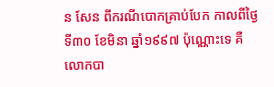ន សែន ពីករណីបោកគ្រាប់បែក កាលពីថ្ងៃទី៣០ ខែមិនា ឆ្នាំ១៩៩៧ ប៉ុណ្ណោះទេ គឺលោកបា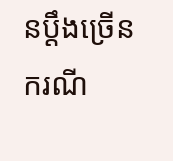នប្ដឹងច្រើនករណី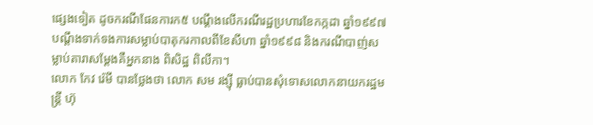ផ្សេងទៀត ដូចករណីផែនការក៥ បណ្ដឹងលើករណីរដ្ឋប្រហារខែកក្កដា ឆ្នាំ១៩៩៧ បណ្ដឹងទាក់ទងការសម្លាប់បាតុករកាលពីខែសីហា ឆ្នាំ១៩៩៨ និងករណីបាញ់សម្លាប់តារាសម្ដែងគឺអ្នកនាង ពិសិដ្ឋ ពិលីកា។
លោក កែវ រ៉េមី បានថ្លែងថា លោក សម រង្ស៊ី ធ្លាប់បានសុំទោសលោកនាយករដ្ឋមន្ត្រី ហ៊ុ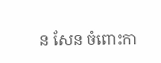ន សែន ចំពោះកា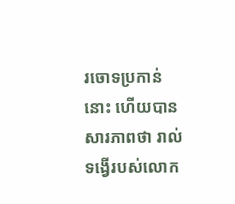រចោទប្រកាន់នោះ ហើយបានសារភាពថា រាល់ទង្វើរបស់លោក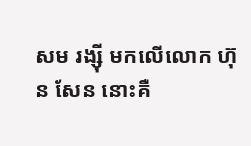សម រង្ស៊ី មកលើលោក ហ៊ុន សែន នោះគឺ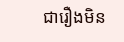ជារឿងមិន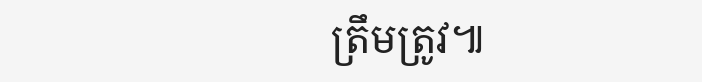ត្រឹមត្រូវ៕